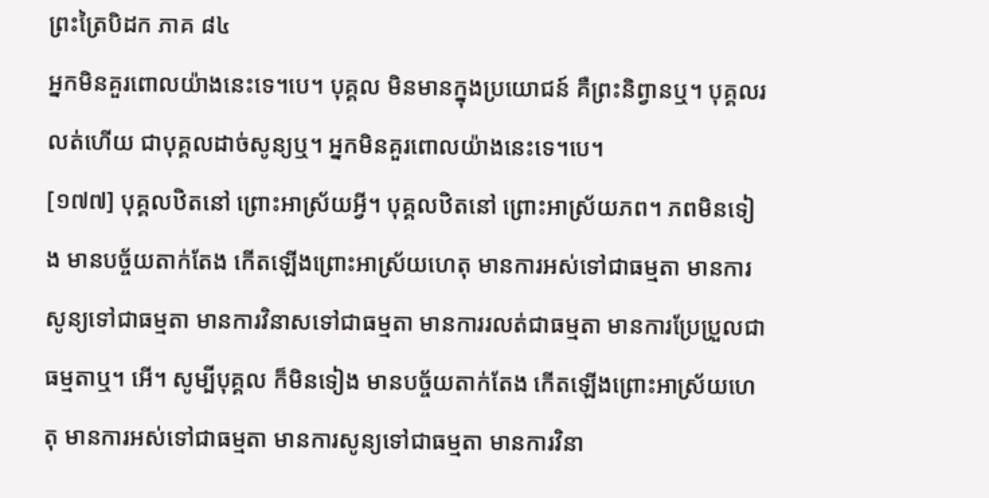ព្រះត្រៃបិដក ភាគ ៨៤
អ្នកមិនគួរពោលយ៉ាងនេះទេ។បេ។ បុគ្គល មិនមានក្នុងប្រយោជន៍ គឺព្រះនិព្វានឬ។ បុគ្គលរលត់ហើយ ជាបុគ្គលដាច់សូន្យឬ។ អ្នកមិនគួរពោលយ៉ាងនេះទេ។បេ។
[១៧៧] បុគ្គលឋិតនៅ ព្រោះអាស្រ័យអ្វី។ បុគ្គលឋិតនៅ ព្រោះអាស្រ័យភព។ ភពមិនទៀង មានបច្ច័យតាក់តែង កើតឡើងព្រោះអាស្រ័យហេតុ មានការអស់ទៅជាធម្មតា មានការសូន្យទៅជាធម្មតា មានការវិនាសទៅជាធម្មតា មានការរលត់ជាធម្មតា មានការប្រែប្រួលជាធម្មតាឬ។ អើ។ សូម្បីបុគ្គល ក៏មិនទៀង មានបច្ច័យតាក់តែង កើតឡើងព្រោះអាស្រ័យហេតុ មានការអស់ទៅជាធម្មតា មានការសូន្យទៅជាធម្មតា មានការវិនា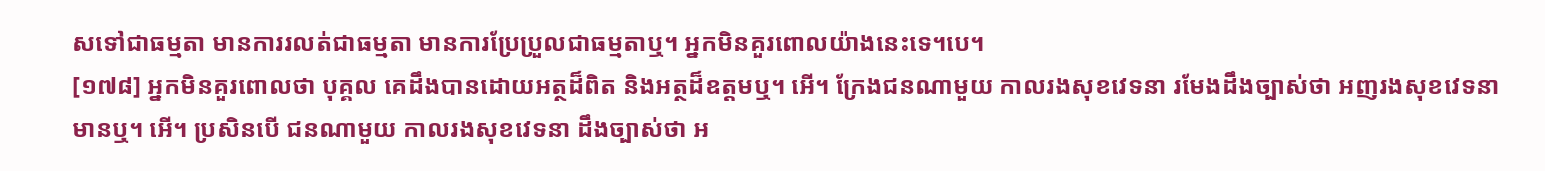សទៅជាធម្មតា មានការរលត់ជាធម្មតា មានការប្រែប្រួលជាធម្មតាឬ។ អ្នកមិនគួរពោលយ៉ាងនេះទេ។បេ។
[១៧៨] អ្នកមិនគួរពោលថា បុគ្គល គេដឹងបានដោយអត្ថដ៏ពិត និងអត្ថដ៏ឧត្តមឬ។ អើ។ ក្រែងជនណាមួយ កាលរងសុខវេទនា រមែងដឹងច្បាស់ថា អញរងសុខវេទនា មានឬ។ អើ។ ប្រសិនបើ ជនណាមួយ កាលរងសុខវេទនា ដឹងច្បាស់ថា អ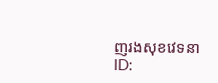ញរងសុខវេទនា
ID: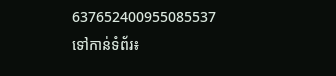637652400955085537
ទៅកាន់ទំព័រ៖